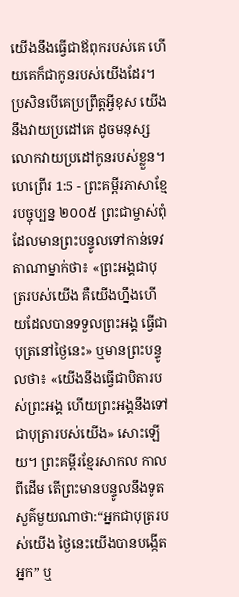យើងនឹងធ្វើជាឪពុករបស់គេ ហើយគេក៏ជាកូនរបស់យើងដែរ។ ប្រសិនបើគេប្រព្រឹត្តអ្វីខុស យើងនឹងវាយប្រដៅគេ ដូចមនុស្សលោកវាយប្រដៅកូនរបស់ខ្លួន។
ហេព្រើរ 1:5 - ព្រះគម្ពីរភាសាខ្មែរបច្ចុប្បន្ន ២០០៥ ព្រះជាម្ចាស់ពុំដែលមានព្រះបន្ទូលទៅកាន់ទេវតាណាម្នាក់ថា៖ «ព្រះអង្គជាបុត្ររបស់យើង គឺយើងហ្នឹងហើយដែលបានទទួលព្រះអង្គ ធ្វើជាបុត្រនៅថ្ងៃនេះ» ឬមានព្រះបន្ទូលថា៖ «យើងនឹងធ្វើជាបិតារបស់ព្រះអង្គ ហើយព្រះអង្គនឹងទៅជាបុត្រារបស់យើង» សោះឡើយ។ ព្រះគម្ពីរខ្មែរសាកល កាលពីដើម តើព្រះមានបន្ទូលនឹងទូតសួគ៌មួយណាថា:“អ្នកជាបុត្ររបស់យើង ថ្ងៃនេះយើងបានបង្កើតអ្នក” ឬ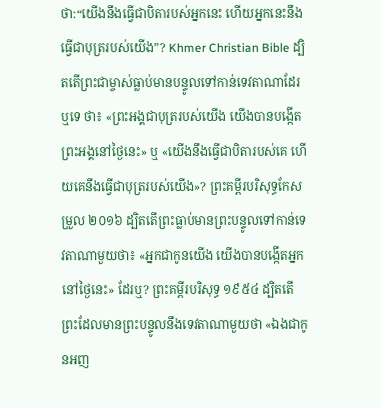ថា:“យើងនឹងធ្វើជាបិតារបស់អ្នកនេះ ហើយអ្នកនេះនឹងធ្វើជាបុត្ររបស់យើង”? Khmer Christian Bible ដ្បិតតើព្រះជាម្ចាស់ធ្លាប់មានបន្ទូលទៅកាន់ទេវតាណាដែរឬទេ ថា៖ «ព្រះអង្គជាបុត្ររបស់យើង យើងបានបង្កើតព្រះអង្គនៅថ្ងៃនេះ» ឬ «យើងនឹងធ្វើជាបិតារបស់គេ ហើយគេនឹងធ្វើជាបុត្ររបស់យើង»? ព្រះគម្ពីរបរិសុទ្ធកែសម្រួល ២០១៦ ដ្បិតតើព្រះធ្លាប់មានព្រះបន្ទូលទៅកាន់ទេវតាណាមួយថា៖ «អ្នកជាកូនយើង យើងបានបង្កើតអ្នកនៅថ្ងៃនេះ» ដែរឬ? ព្រះគម្ពីរបរិសុទ្ធ ១៩៥៤ ដ្បិតតើព្រះដែលមានព្រះបន្ទូលនឹងទេវតាណាមួយថា «ឯងជាកូនអញ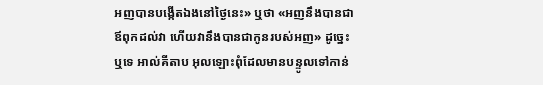អញបានបង្កើតឯងនៅថ្ងៃនេះ» ឬថា «អញនឹងបានជាឪពុកដល់វា ហើយវានឹងបានជាកូនរបស់អញ» ដូច្នេះឬទេ អាល់គីតាប អុលឡោះពុំដែលមានបន្ទូលទៅកាន់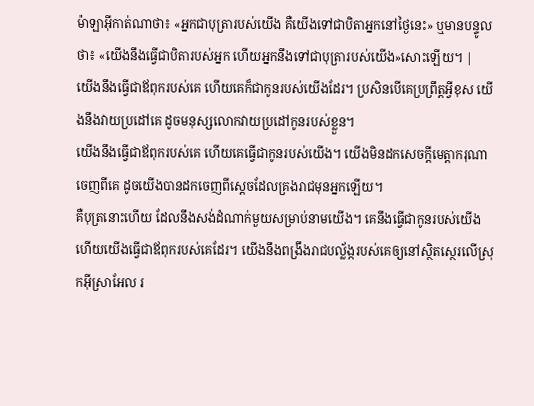ម៉ាឡាអ៊ីកាត់ណាថា៖ «អ្នកជាបុត្រារបស់យើង គឺយើងទៅជាបិតាអ្នកនៅថ្ងៃនេះ» ឬមានបន្ទូលថា៖ «យើងនឹងធ្វើជាបិតារបស់អ្នក ហើយអ្នកនឹងទៅជាបុត្រារបស់យើង»សោះឡើយ។ |
យើងនឹងធ្វើជាឪពុករបស់គេ ហើយគេក៏ជាកូនរបស់យើងដែរ។ ប្រសិនបើគេប្រព្រឹត្តអ្វីខុស យើងនឹងវាយប្រដៅគេ ដូចមនុស្សលោកវាយប្រដៅកូនរបស់ខ្លួន។
យើងនឹងធ្វើជាឪពុករបស់គេ ហើយគេធ្វើជាកូនរបស់យើង។ យើងមិនដកសេចក្ដីមេត្តាករុណាចេញពីគេ ដូចយើងបានដកចេញពីស្ដេចដែលគ្រងរាជមុនអ្នកឡើយ។
គឺបុត្រនោះហើយ ដែលនឹងសង់ដំណាក់មួយសម្រាប់នាមយើង។ គេនឹងធ្វើជាកូនរបស់យើង ហើយយើងធ្វើជាឪពុករបស់គេដែរ។ យើងនឹងពង្រឹងរាជបល្ល័ង្ករបស់គេឲ្យនៅស្ថិតស្ថេរលើស្រុកអ៊ីស្រាអែល រ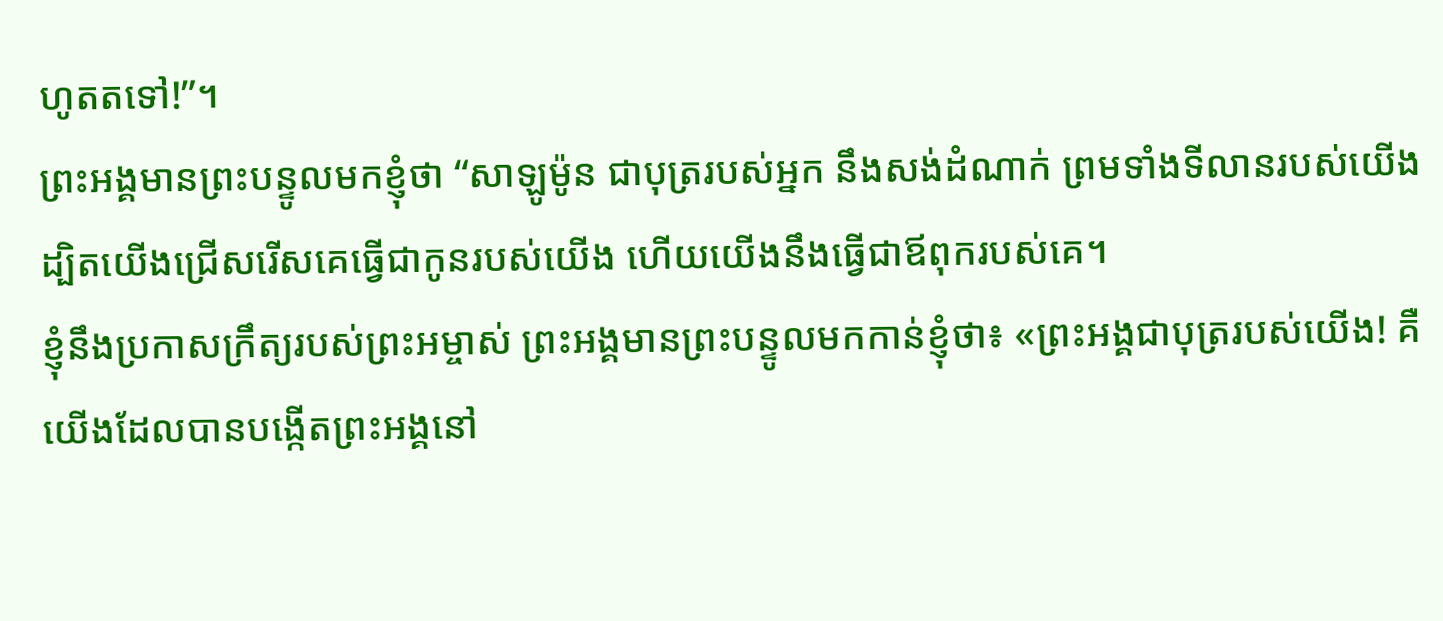ហូតតទៅ!”។
ព្រះអង្គមានព្រះបន្ទូលមកខ្ញុំថា “សាឡូម៉ូន ជាបុត្ររបស់អ្នក នឹងសង់ដំណាក់ ព្រមទាំងទីលានរបស់យើង ដ្បិតយើងជ្រើសរើសគេធ្វើជាកូនរបស់យើង ហើយយើងនឹងធ្វើជាឪពុករបស់គេ។
ខ្ញុំនឹងប្រកាសក្រឹត្យរបស់ព្រះអម្ចាស់ ព្រះអង្គមានព្រះបន្ទូលមកកាន់ខ្ញុំថា៖ «ព្រះអង្គជាបុត្ររបស់យើង! គឺយើងដែលបានបង្កើតព្រះអង្គនៅ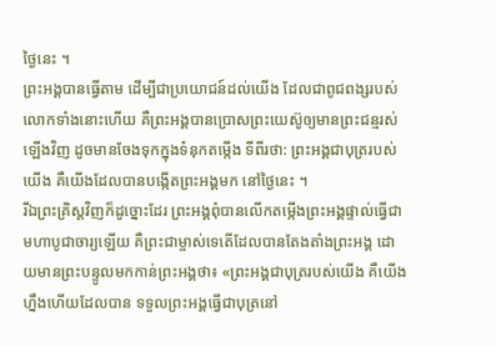ថ្ងៃនេះ ។
ព្រះអង្គបានធ្វើតាម ដើម្បីជាប្រយោជន៍ដល់យើង ដែលជាពូជពង្សរបស់លោកទាំងនោះហើយ គឺព្រះអង្គបានប្រោសព្រះយេស៊ូឲ្យមានព្រះជន្មរស់ឡើងវិញ ដូចមានចែងទុកក្នុងទំនុកតម្កើង ទីពីរថា: ព្រះអង្គជាបុត្ររបស់យើង គឺយើងដែលបានបង្កើតព្រះអង្គមក នៅថ្ងៃនេះ ។
រីឯព្រះគ្រិស្តវិញក៏ដូច្នោះដែរ ព្រះអង្គពុំបានលើកតម្កើងព្រះអង្គផ្ទាល់ធ្វើជាមហាបូជាចារ្យឡើយ គឺព្រះជាម្ចាស់ទេតើដែលបានតែងតាំងព្រះអង្គ ដោយមានព្រះបន្ទូលមកកាន់ព្រះអង្គថា៖ «ព្រះអង្គជាបុត្ររបស់យើង គឺយើងហ្នឹងហើយដែលបាន ទទួលព្រះអង្គធ្វើជាបុត្រនៅ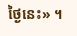ថ្ងៃនេះ» ។